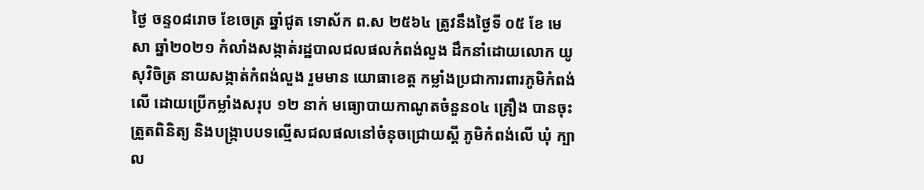ថ្ងៃ ចន្ទ០៨រោច ខែចេត្រ ឆ្នាំជូត ទោស័ក ព.ស ២៥៦៤ ត្រូវនឹងថ្ងៃទី ០៥ ខែ មេសា ឆ្នាំ២០២១ កំលាំងសង្កាត់រដ្ឋបាលជលផលកំពង់លួង ដឹកនាំដោយលោក យូ សុវិចិត្រ នាយសង្កាត់កំពង់លួង រួមមាន យោធាខេត្ត កម្លាំងប្រជាការពារភូមិកំពង់លើ ដោយប្រើកម្លាំងសរុប ១២ នាក់ មធ្យោបាយកាណូតចំនួន០៤ គ្រឿង បានចុះត្រួតពិនិត្យ និងបង្ក្រាបបទល្មើសជលផលនៅចំនុចជ្រោយស្ដី ភូមិកំពង់លើ ឃុំ ក្បាល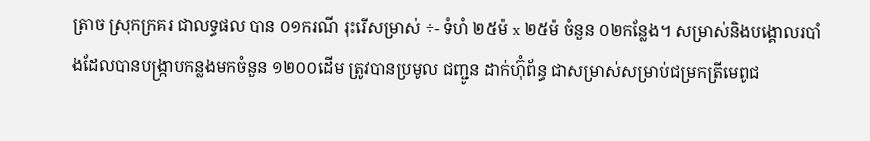ត្រាច ស្រុកក្រគរ ជាលទ្ធផល បាន ០១ករណី រុះរើសម្រាស់ ÷- ទំហំ ២៥ម៉ x ២៥ម៉ ចំនួន ០២កន្លែង។ សម្រាស់និងបង្គោលរបាំងដែលបានបង្ក្រាបកន្លងមកចំនួន ១២០០ដើម ត្រូវបានប្រមូល ជញ្ជូន ដាក់ហ៊ុំព័ន្ធ ជាសម្រាស់សម្រាប់ជម្រកត្រីមេពូជ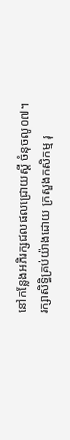នៅកន្លែងអភិរក្សជលផលជ្រោយស្ដី ចំនុចលូ០៧។
រក្សាសិទិ្ធគ្រប់យ៉ាងដោយ ក្រសួងកសិកម្ម រុ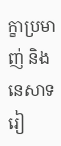ក្ខាប្រមាញ់ និងនេសាទ
រៀ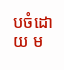បចំដោយ ម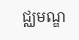ជ្ឈមណ្ឌ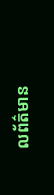លព័ត៌មាន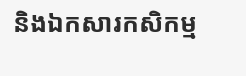និងឯកសារកសិកម្ម